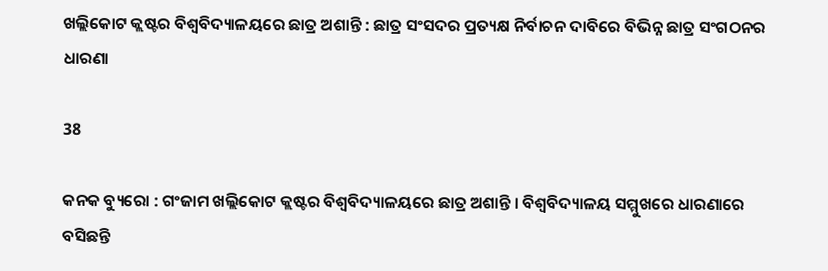ଖଲ୍ଲିକୋଟ କ୍ଲଷ୍ଟର ବିଶ୍ୱବିଦ୍ୟାଳୟରେ ଛାତ୍ର ଅଶାନ୍ତି : ଛାତ୍ର ସଂସଦର ପ୍ରତ୍ୟକ୍ଷ ନିର୍ବାଚନ ଦାବିରେ ବିଭିନ୍ନ ଛାତ୍ର ସଂଗଠନର ଧାରଣା

38

କନକ ବ୍ୟୁରୋ : ଗଂଜାମ ଖଲ୍ଲିକୋଟ କ୍ଲଷ୍ଟର ବିଶ୍ୱବିଦ୍ୟାଳୟରେ ଛାତ୍ର ଅଶାନ୍ତି । ବିଶ୍ୱବିଦ୍ୟାଳୟ ସମ୍ମୁଖରେ ଧାରଣାରେ ବସିଛନ୍ତି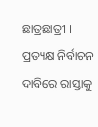ଛାତ୍ରଛାତ୍ରୀ । ପ୍ରତ୍ୟକ୍ଷ ନିର୍ବାଚନ ଦାବିରେ ରାସ୍ତାକୁ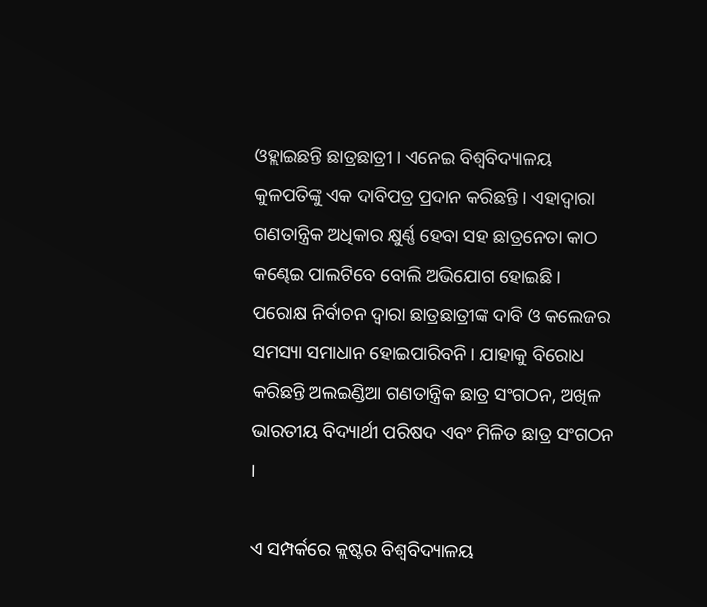ଓହ୍ଲାଇଛନ୍ତି ଛାତ୍ରଛାତ୍ରୀ । ଏନେଇ ବିଶ୍ୱବିଦ୍ୟାଳୟ କୁଳପତିଙ୍କୁ ଏକ ଦାବିପତ୍ର ପ୍ରଦାନ କରିଛନ୍ତି । ଏହାଦ୍ୱାରା ଗଣତାନ୍ତ୍ରିକ ଅଧିକାର କ୍ଷୁର୍ଣ୍ଣ ହେବା ସହ ଛାତ୍ରନେତା କାଠ କଣ୍ଢେଇ ପାଲଟିବେ ବୋଲି ଅଭିଯୋଗ ହୋଇଛି । ପରୋକ୍ଷ ନିର୍ବାଚନ ଦ୍ୱାରା ଛାତ୍ରଛାତ୍ରୀଙ୍କ ଦାବି ଓ କଲେଜର ସମସ୍ୟା ସମାଧାନ ହୋଇପାରିବନି । ଯାହାକୁ ବିରୋଧ କରିଛନ୍ତି ଅଲଇଣ୍ଡିଆ ଗଣତାନ୍ତ୍ରିକ ଛାତ୍ର ସଂଗଠନ, ଅଖିଳ ଭାରତୀୟ ବିଦ୍ୟାର୍ଥୀ ପରିଷଦ ଏବଂ ମିଳିତ ଛାତ୍ର ସଂଗଠନ ।

ଏ ସମ୍ପର୍କରେ କ୍ଲଷ୍ଟର ବିଶ୍ୱବିଦ୍ୟାଳୟ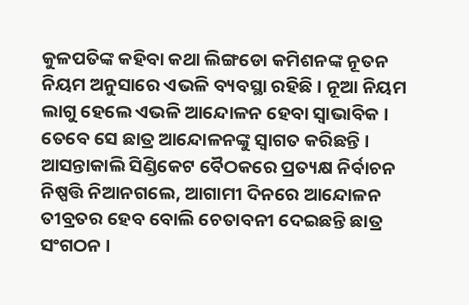କୁଳପତିଙ୍କ କହିବା କଥା ଲିଙ୍ଗଡୋ କମିଶନଙ୍କ ନୂତନ ନିୟମ ଅନୁସାରେ ଏଭଳି ବ୍ୟବସ୍ଥା ରହିଛି । ନୂଆ ନିୟମ ଲାଗୁ ହେଲେ ଏଭଳି ଆନ୍ଦୋଳନ ହେବା ସ୍ୱାଭାବିକ । ତେବେ ସେ ଛାତ୍ର ଆନ୍ଦୋଳନଙ୍କୁ ସ୍ୱାଗତ କରିଛନ୍ତି । ଆସନ୍ତାକାଲି ସିଣ୍ଡିକେଟ ବୈଠକରେ ପ୍ରତ୍ୟକ୍ଷ ନିର୍ବାଚନ ନିଷ୍ପତ୍ତି ନିଆନଗଲେ, ଆଗାମୀ ଦିନରେ ଆନ୍ଦୋଳନ ତୀବ୍ରତର ହେବ ବୋଲି ଚେତାବନୀ ଦେଇଛନ୍ତି ଛାତ୍ର ସଂଗଠନ ।